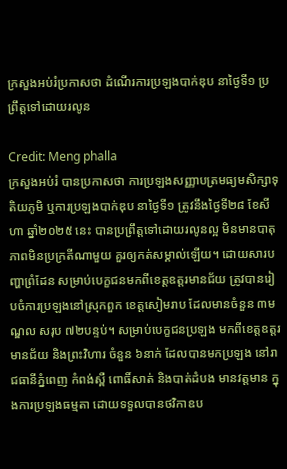ក្រសួងអប់រំប្រកាសថា ដំណើរការប្រឡងបាក់ឌុប នាថ្ងៃទី១ ប្រព្រឹត្តទៅដោយរលូន

Credit: Meng phalla
ក្រសួងអប់រំ បានប្រកាសថា ការប្រឡងសញ្ញាបត្រមធ្យមសិក្សាទុតិយភូមិ ឬការប្រឡងបាក់ឌុប នាថ្ងៃទី១ ត្រូវនឹងថ្ងៃទី២៨ ខែសីហា ឆ្នាំ២០២៥ នេះ បានប្រព្រឹត្តទៅដោយរលូនល្អ មិនមានបាតុភាពមិនប្រក្រតីណាមួយ គួរឲ្យកត់សម្គាល់ឡើយ។ ដោយសារបញ្ហាព្រំដែន សម្រាប់បេក្ខជនមកពីខេត្តឧត្ដរមានជ័យ ត្រូវបានរៀបចំការប្រឡងនៅស្រុកពួក ខេត្តសៀមរាប ដែលមានចំនួន ៣មណ្ឌល សរុប ៧២បន្ទប់។ សម្រាប់បេក្ខជនប្រឡង មកពីខេត្តឧត្ដរមានជ័យ និងព្រះវិហារ ចំនួន ៦នាក់ ដែលបានមកប្រឡង នៅរាជធានីភ្នំពេញ កំពង់ស្ពឺ ពោធិ៍សាត់ និងបាត់ដំបង មានវត្តមាន ក្នុងការប្រឡងធម្មតា ដោយទទួលបានថវិកាឧប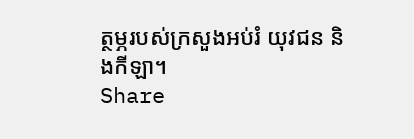ត្ថម្ភរបស់ក្រសួងអប់រំ យុវជន និងកីឡា។
Share